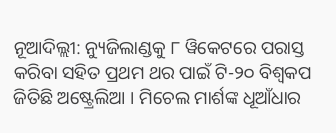ନୂଆଦିଲ୍ଲୀ: ନ୍ୟୁଜିଲାଣ୍ଡକୁ ୮ ୱିକେଟରେ ପରାସ୍ତ କରିବା ସହିତ ପ୍ରଥମ ଥର ପାଇଁ ଟି-୨୦ ବିଶ୍ୱକପ ଜିତିଛି ଅଷ୍ଟ୍ରେଲିଆ । ମିଚେଲ ମାର୍ଶଙ୍କ ଧୂଆଁଧାର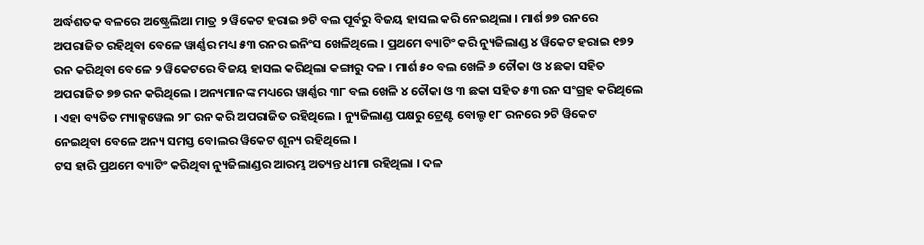ଅର୍ଦ୍ଧଶତକ ବଳରେ ଅଷ୍ଟ୍ରେଲିଆ ମାତ୍ର ୨ ୱିକେଟ ହରାଇ ୭ଟି ବଲ ପୂର୍ବରୁ ବିଜୟ ହାସଲ କରି ନେଇଥିଲା । ମାର୍ଶ ୭୭ ରନରେ ଅପରାଜିତ ରହିଥିବା ବେଳେ ୱାର୍ଣ୍ଣର ମଧ୍ୟ ୫୩ ରନର ଇନିଂସ ଖେଳିଥିଲେ । ପ୍ରଥମେ ବ୍ୟାଟିଂ କରି ନ୍ୟୁଜିଲାଣ୍ଡ ୪ ୱିକେଟ ହରାଇ ୧୭୨ ରନ କରିଥିବା ବେଳେ ୨ ୱିକେଟରେ ବିଜୟ ହାସଲ କରିଥିଲା କଙ୍ଗାରୁ ଦଳ । ମାର୍ଶ ୫୦ ବଲ ଖେଳି ୬ ଚୌକା ଓ ୪ ଛକା ସହିତ ଅପରାଜିତ ୭୭ ରନ କରିଥିଲେ । ଅନ୍ୟମାନଙ୍କ ମଧ୍ୟରେ ୱାର୍ଣ୍ଣର ୩୮ ବଲ ଖେଳି ୪ ଚୌକା ଓ ୩ ଛକା ସହିତ ୫୩ ରନ ସଂଗ୍ରହ କରିଥିଲେ । ଏହା ବ୍ୟତିତ ମ୍ୟାକ୍ସୱେଲ ୨୮ ରନ କରି ଅପରାଜିତ ରହିଥିଲେ । ନ୍ୟୁଜିଲାଣ୍ଡ ପକ୍ଷରୁ ଟ୍ରେଣ୍ଟ ବୋଲ୍ଟ ୧୮ ରନରେ ୨ଟି ୱିକେଟ ନେଇଥିବା ବେଳେ ଅନ୍ୟ ସମସ୍ତ ବୋଲର ୱିକେଟ ଶୂନ୍ୟ ରହିଥିଲେ ।
ଟସ ହାରି ପ୍ରଥମେ ବ୍ୟାଟିଂ କରିଥିବା ନ୍ୟୁଜିଲାଣ୍ଡର ଆରମ୍ଭ ଅତ୍ୟନ୍ତ ଧୀମା ରହିଥିଲା । ଦଳ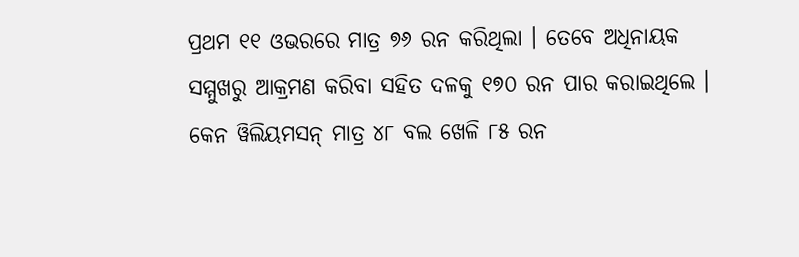ପ୍ରଥମ ୧୧ ଓଭରରେ ମାତ୍ର ୭୬ ରନ କରିଥିଲା । ତେବେ ଅଧିନାୟକ ସମ୍ମୁଖରୁ ଆକ୍ରମଣ କରିବା ସହିତ ଦଳକୁ ୧୭୦ ରନ ପାର କରାଇଥିଲେ । କେନ ୱିଲିୟମସନ୍ ମାତ୍ର ୪୮ ବଲ ଖେଳି ୮୫ ରନ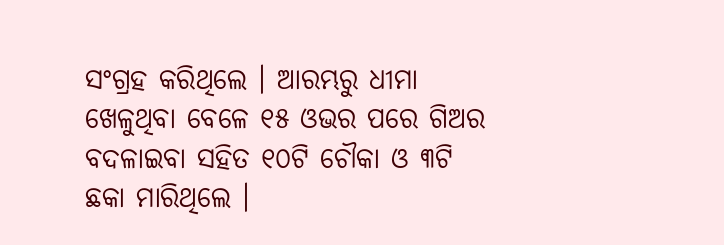ସଂଗ୍ରହ କରିଥିଲେ । ଆରମ୍ଭରୁ ଧୀମା ଖେଳୁଥିବା ବେଳେ ୧୫ ଓଭର ପରେ ଗିଅର ବଦଳାଇବା ସହିତ ୧୦ଟି ଚୌକା ଓ ୩ଟି ଛକା ମାରିଥିଲେ ।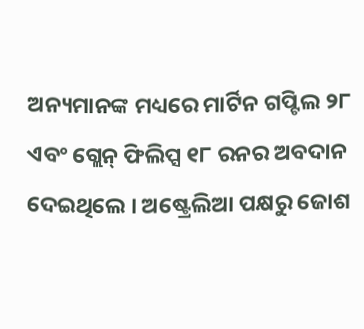ଅନ୍ୟମାନଙ୍କ ମଧ୍ୟରେ ମାର୍ଟିନ ଗପ୍ଟିଲ ୨୮ ଏବଂ ଗ୍ଲେନ୍ ଫିଲିପ୍ସ ୧୮ ରନର ଅବଦାନ ଦେଇଥିଲେ । ଅଷ୍ଟ୍ରେଲିଆ ପକ୍ଷରୁ ଜୋଶ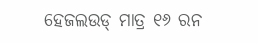ହେଜଲଉଡ୍ ମାତ୍ର ୧୬ ରନ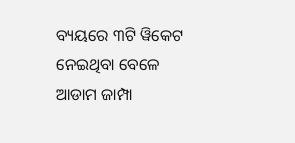ବ୍ୟୟରେ ୩ଟି ୱିକେଟ ନେଇଥିବା ବେଳେ ଆଡାମ ଜାମ୍ପା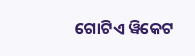ଗୋଟିଏ ୱିକେଟ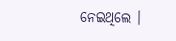ନେଇଥିଲେ ।